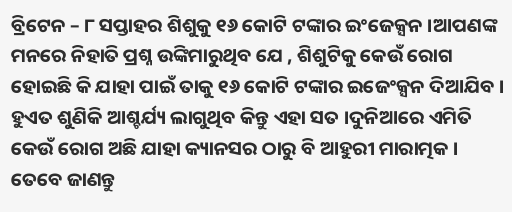ବ୍ରିଟେନ – ୮ ସପ୍ତାହର ଶିଶୁକୁ ୧୬ କୋଟି ଟଙ୍କାର ଇଂଜେକ୍ସନ ।ଆପଣଙ୍କ ମନରେ ନିହାତି ପ୍ରଶ୍ନ ଉଙ୍କିମାରୁଥିବ ଯେ , ଶିଶୁଟିକୁ କେଉଁ ରୋଗ ହୋଇଛି କି ଯାହା ପାଇଁ ତାକୁ ୧୬ କୋଟି ଟଙ୍କାର ଇଜେଂକ୍ସନ ଦିଆଯିବ । ହୁଏତ ଶୁଣିକି ଆଶ୍ଚର୍ଯ୍ୟ ଲାଗୁଥିବ କିନ୍ତୁ ଏହା ସତ ।ଦୁନିଆରେ ଏମିତି କେଉଁ ରୋଗ ଅଛି ଯାହା କ୍ୟାନସର ଠାରୁ ବି ଆହୁରୀ ମାରାତ୍ମକ । ତେବେ ଜାଣନ୍ତୁ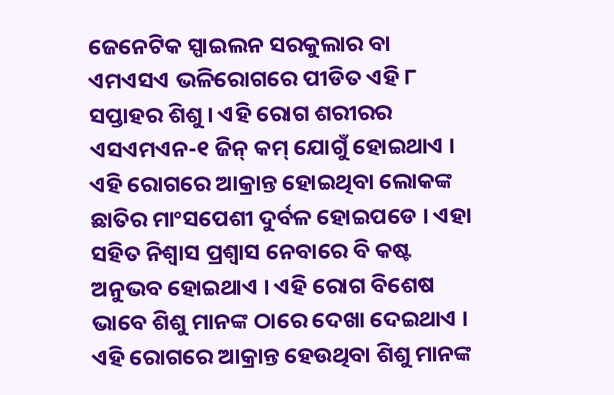ଜେନେଟିକ ସ୍ପାଇଲନ ସରକୁଲାର ବା ଏମଏସଏ ଭଳିରୋଗରେ ପୀଡିତ ଏହି ୮ ସପ୍ତାହର ଶିଶୁ । ଏହି ରୋଗ ଶରୀରର ଏସଏମଏନ-୧ ଜିନ୍ କମ୍ ଯୋଗୁଁ ହୋଇଥାଏ । ଏହି ରୋଗରେ ଆକ୍ରାନ୍ତ ହୋଇଥିବା ଲୋକଙ୍କ ଛାତିର ମାଂସପେଶୀ ଦୁର୍ବଳ ହୋଇପଡେ । ଏହା ସହିତ ନିଶ୍ୱାସ ପ୍ରଶ୍ୱାସ ନେବାରେ ବି କଷ୍ଟ ଅନୁଭବ ହୋଇଥାଏ । ଏହି ରୋଗ ବିଶେଷ ଭାବେ ଶିଶୁ ମାନଙ୍କ ଠାରେ ଦେଖା ଦେଇଥାଏ । ଏହି ରୋଗରେ ଆକ୍ରାନ୍ତ ହେଉଥିବା ଶିଶୁ ମାନଙ୍କ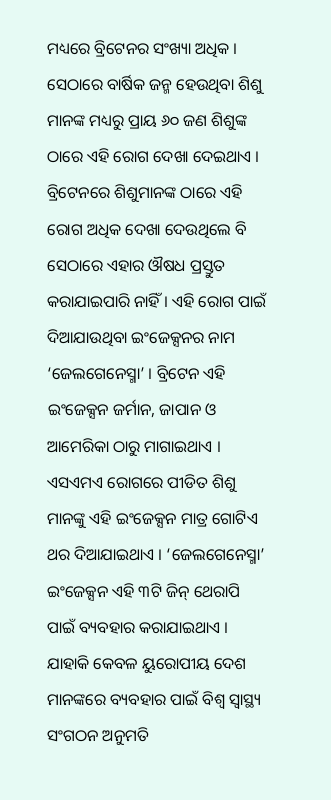ମଧ୍ୟରେ ବ୍ରିଟେନର ସଂଖ୍ୟା ଅଧିକ । ସେଠାରେ ବାର୍ଷିକ ଜନ୍ମ ହେଉଥିବା ଶିଶୁ ମାନଙ୍କ ମଧ୍ୟରୁ ପ୍ରାୟ ୬୦ ଜଣ ଶିଶୁଙ୍କ ଠାରେ ଏହି ରୋଗ ଦେଖା ଦେଇଥାଏ । ବ୍ରିଟେନରେ ଶିଶୁମାନଙ୍କ ଠାରେ ଏହି ରୋଗ ଅଧିକ ଦେଖା ଦେଉଥିଲେ ବି ସେଠାରେ ଏହାର ଔଷଧ ପ୍ରସ୍ତୁତ କରାଯାଇପାରି ନାହିଁ । ଏହି ରୋଗ ପାଇଁ ଦିଆଯାଉଥିବା ଇଂଜେକ୍ସନର ନାମ ‘ଜେଲଗେନେସ୍ମା’ । ବ୍ରିଟେନ ଏହି ଇଂଜେକ୍ସନ ଜର୍ମାନ, ଜାପାନ ଓ ଆମେରିକା ଠାରୁ ମାଗାଇଥାଏ । ଏସଏମଏ ରୋଗରେ ପୀଡିତ ଶିଶୁ ମାନଙ୍କୁ ଏହି ଇଂଜେକ୍ସନ ମାତ୍ର ଗୋଟିଏ ଥର ଦିଆଯାଇଥାଏ । ‘ଜେଲଗେନେସ୍ମା’ ଇଂଜେକ୍ସନ ଏହି ୩ଟି ଜିନ୍ ଥେରାପି ପାଇଁ ବ୍ୟବହାର କରାଯାଇଥାଏ । ଯାହାକି କେବଳ ୟୁରୋପୀୟ ଦେଶ ମାନଙ୍କରେ ବ୍ୟବହାର ପାଇଁ ବିଶ୍ୱ ସ୍ୱାସ୍ଥ୍ୟ ସଂଗଠନ ଅନୁମତି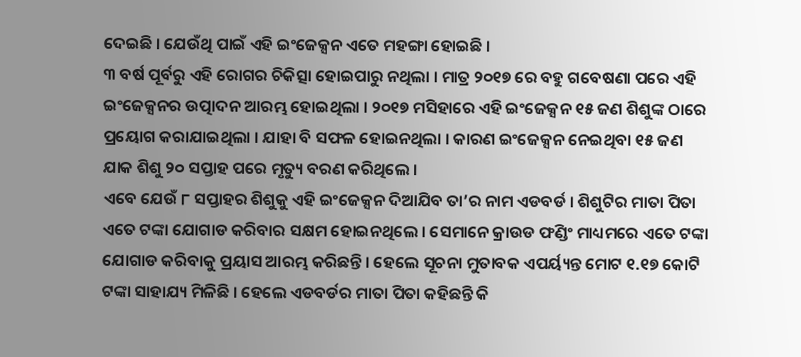ଦେଇଛି । ଯେଉଁଥି ପାଇଁ ଏହି ଇଂଜେକ୍ସନ ଏତେ ମହଙ୍ଗା ହୋଇଛି ।
୩ ବର୍ଷ ପୂର୍ବରୁ ଏହି ରୋଗର ଚିକିତ୍ସା ହୋଇପାରୁ ନଥିଲା । ମାତ୍ର ୨୦୧୭ ରେ ବହୁ ଗବେଷଣା ପରେ ଏହି ଇଂଜେକ୍ସନର ଉତ୍ପାଦନ ଆରମ୍ଭ ହୋଇଥିଲା । ୨୦୧୭ ମସିହାରେ ଏହି ଇଂଜେକ୍ସନ ୧୫ ଜଣ ଶିଶୁଙ୍କ ଠାରେ ପ୍ରୟୋଗ କରାଯାଇଥିଲା । ଯାହା ବି ସଫଳ ହୋଇନଥିଲା । କାରଣ ଇଂଜେକ୍ସନ ନେଇଥିବା ୧୫ ଜଣ ଯାକ ଶିଶୁ ୨୦ ସପ୍ତାହ ପରେ ମୃତ୍ୟୁ ବରଣ କରିଥିଲେ ।
ଏବେ ଯେଉଁ ୮ ସପ୍ତାହର ଶିଶୁକୁ ଏହି ଇଂଜେକ୍ସନ ଦିଆଯିବ ତା’ର ନାମ ଏଡବର୍ଡ । ଶିଶୁଟିର ମାତା ପିତା ଏତେ ଟଙ୍କା ଯୋଗାଡ କରିବାର ସକ୍ଷମ ହୋଇନଥିଲେ । ସେମାନେ କ୍ରାଉଡ ଫଣ୍ଡିଂ ମାଧ୍ୟମରେ ଏତେ ଟଙ୍କା ଯୋଗାଡ କରିବାକୁ ପ୍ରୟାସ ଆରମ୍ଭ କରିଛନ୍ତି । ହେଲେ ସୂଚନା ମୁତାବକ ଏପର୍ୟ୍ୟନ୍ତ ମୋଟ ୧.୧୭ କୋଟି ଟଙ୍କା ସାହାଯ୍ୟ ମିଳିଛି । ହେଲେ ଏଡବର୍ଡର ମାତା ପିତା କହିଛନ୍ତି କି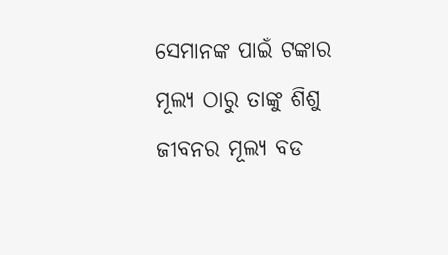ସେମାନଙ୍କ ପାଇଁ ଟଙ୍କାର ମୂଲ୍ୟ ଠାରୁ ତାଙ୍କୁ ଶିଶୁ ଜୀବନର ମୂଲ୍ୟ ବଡ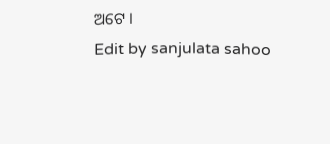ଅଟେ ।
Edit by sanjulata sahoo